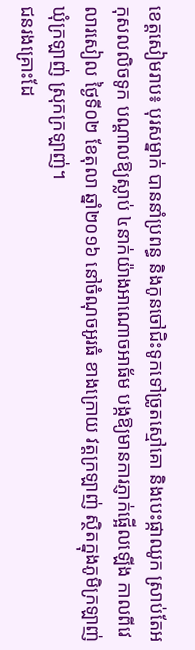ខេត្តសៀមរាប៖ បុរសម្នាក់ បាននាំប្រពន្ធ និងកូនចៅជិះទូកទៅច្រូតស្មៅគោ និងបេះផ្កាឈូក ស្រាប់តែអកុសលលិចទូក បណ្តាលឱ្យស្លាប់ ៤នាក់យ៉ាងអាណោចអាធ័ម បង្កឱ្យមានការភ្ញាក់ផ្អើលឡើង កាលពីវេលារសៀល ថ្ងៃទី០២ ខែតុលា ឆ្នាំ២០១៦ នៅចំណុចអូរធំ ខាងក្រោយ វត្តក្រឡាញ់ ស្ថិតក្នុងភូមិក្រឡាញ់ ឃុំក្រឡាញ់ ស្រុកក្រឡាញ់។
ជនរងគ្រោះដែ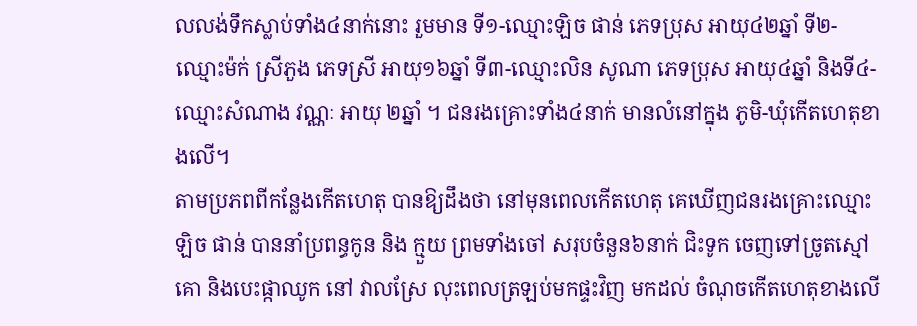លលង់ទឹកស្លាប់ទាំង៤នាក់នោះ រួមមាន ទី១-ឈ្មោះឡិច ផាន់ ភេទប្រុស អាយុ៤២ឆ្នាំ ទី២-ឈ្មោះម៉ក់ ស្រីភួង ភេទស្រី អាយុ១៦ឆ្នាំ ទី៣-ឈ្មោះលិន សូណា ភេទប្រុស អាយុ៤ឆ្នាំ និងទី៤-ឈ្មោះសំណាង វណ្ណៈ អាយុ ២ឆ្នាំ ។ ជនរងគ្រោះទាំង៤នាក់ មានលំនៅក្នុង ភូមិ-ឃុំកើតហេតុខាងលើ។
តាមប្រភពពីកន្លែងកើតហេតុ បានឱ្យដឹងថា នៅមុនពេលកើតហេតុ គេឃើញជនរងគ្រោះឈ្មោះឡិច ផាន់ បាននាំប្រពន្ធកូន និង ក្មួយ ព្រមទាំងចៅ សរុបចំនួន៦នាក់ ជិះទូក ចេញទៅច្រូតស្មៅគោ និងបេះផ្កាឈូក នៅ វាលស្រែ លុះពេលត្រឡប់មកផ្ទះវិញ មកដល់ ចំណុចកើតហេតុខាងលើ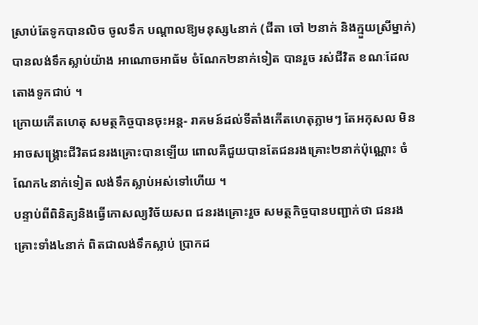ស្រាប់តែទូកបានលិច ចូលទឹក បណ្តាលឱ្យមនុស្ស៤នាក់ (ជីតា ចៅ ២នាក់ និងក្មួយស្រីម្នាក់) បានលង់ទឹកស្លាប់យ៉ាង អាណោចអាធ័ម ចំណែក២នាក់ទៀត បានរួច រស់ជីវិត ខណៈដែលតោងទូកជាប់ ។
ក្រោយកើតហេតុ សមត្ថកិច្ចបានចុះអន្ត- រាគមន៍ដល់ទីតាំងកើតហេតុភ្លាមៗ តែអកុសល មិនអាចសង្គ្រោះជីវិតជនរងគ្រោះបានឡើយ ពោលគឺជួយបានតែជនរងគ្រោះ២នាក់ប៉ុណ្ណោះ ចំណែក៤នាក់ទៀត លង់ទឹកស្លាប់អស់ទៅហើយ ។
បន្ទាប់ពីពិនិត្យនិងធ្វើកោសល្យវិច័យសព ជនរងគ្រោះរួច សមត្ថកិច្ចបានបញ្ជាក់ថា ជនរងគ្រោះទាំង៤នាក់ ពិតជាលង់ទឹកស្លាប់ ប្រាកដ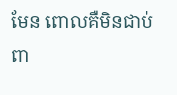មែន ពោលគឺមិនជាប់ពា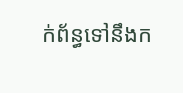ក់ព័ន្ធទៅនឹងក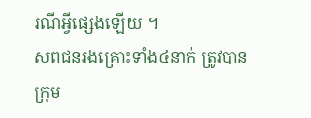រណីអ្វីផ្សេងឡើយ ។
សពជនរងគ្រោះទាំង៤នាក់ ត្រូវបានក្រុម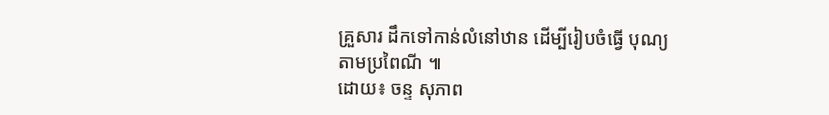គ្រួសារ ដឹកទៅកាន់លំនៅឋាន ដើម្បីរៀបចំធ្វើ បុណ្យតាមប្រពៃណី ៕
ដោយ៖ ចន្ទ សុភាព